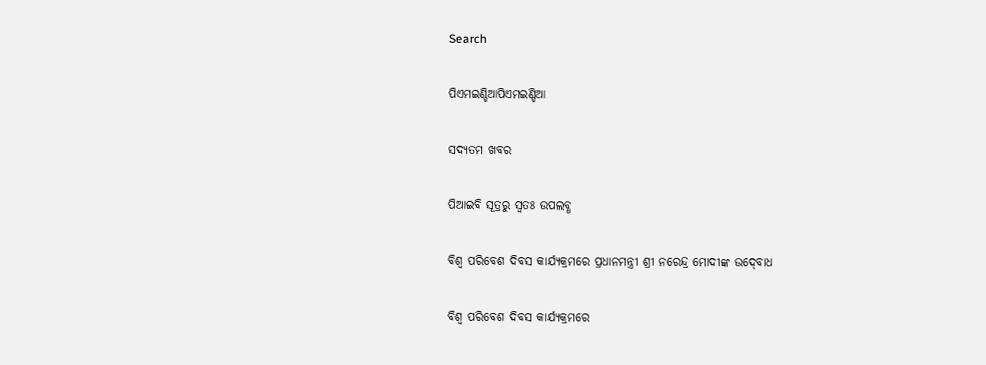Search

ପିଏମଇଣ୍ଡିଆପିଏମଇଣ୍ଡିଆ

ସଦ୍ୟତମ ଖବର

ପିଆଇବି ସୂତ୍ରରୁ ସ୍ବତଃ ଉପଲବ୍ଧ

ବିଶ୍ୱ ପରିବେଶ ଦିବସ କାର୍ଯ୍ୟକ୍ରମରେ ପ୍ରଧାନମନ୍ତ୍ରୀ ଶ୍ରୀ ନରେନ୍ଦ୍ର ମୋଦୀଙ୍କ ଉଦ୍‍ବୋଧ

ବିଶ୍ୱ ପରିବେଶ ଦିବସ କାର୍ଯ୍ୟକ୍ରମରେ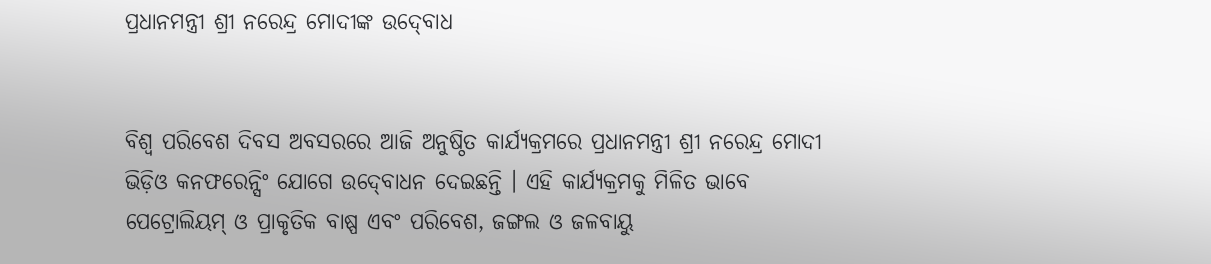ପ୍ରଧାନମନ୍ତ୍ରୀ ଶ୍ରୀ ନରେନ୍ଦ୍ର ମୋଦୀଙ୍କ ଉଦ୍‍ବୋଧ


ବିଶ୍ୱ ପରିବେଶ ଦିବସ ଅବସରରେ ଆଜି ଅନୁଷ୍ଠିତ କାର୍ଯ୍ୟକ୍ରମରେ ପ୍ରଧାନମନ୍ତ୍ରୀ ଶ୍ରୀ ନରେନ୍ଦ୍ର ମୋଦୀ ଭିଡ଼ିଓ କନଫରେନ୍ସିଂ ଯୋଗେ ଉଦ୍‍ବୋଧନ ଦେଇଛନ୍ତି । ଏହି କାର୍ଯ୍ୟକ୍ରମକୁ ମିଳିତ ଭାବେ ପେଟ୍ରୋଲିୟମ୍‍ ଓ ପ୍ରାକୃତିକ ବାଷ୍ପ ଏବଂ ପରିବେଶ, ଜଙ୍ଗଲ ଓ ଜଳବାୟୁ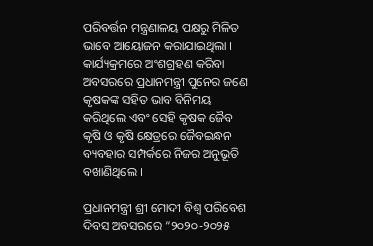ପରିବର୍ତ୍ତନ ମନ୍ତ୍ରଣାଳୟ ପକ୍ଷରୁ ମିଳିତ ଭାବେ ଆୟୋଜନ କରାଯାଇଥିଲା । କାର୍ଯ୍ୟକ୍ରମରେ ଅଂଶଗ୍ରହଣ କରିବା ଅବସରରେ ପ୍ରଧାନମନ୍ତ୍ରୀ ପୁନେର ଜଣେ କୃଷକଙ୍କ ସହିତ ଭାବ ବିନିମୟ କରିଥିଲେ ଏବଂ ସେହି କୃଷକ ଜୈବ କୃଷି ଓ କୃଷି କ୍ଷେତ୍ରରେ ଜୈବଇନ୍ଧନ ବ୍ୟବହାର ସମ୍ପର୍କରେ ନିଜର ଅନୁଭୂତି ବଖାଣିଥିଲେ ।

ପ୍ରଧାନମନ୍ତ୍ରୀ ଶ୍ରୀ ମୋଦୀ ବିଶ୍ୱ ପରିବେଶ ଦିବସ ଅବସରରେ “୨୦୨୦-୨୦୨୫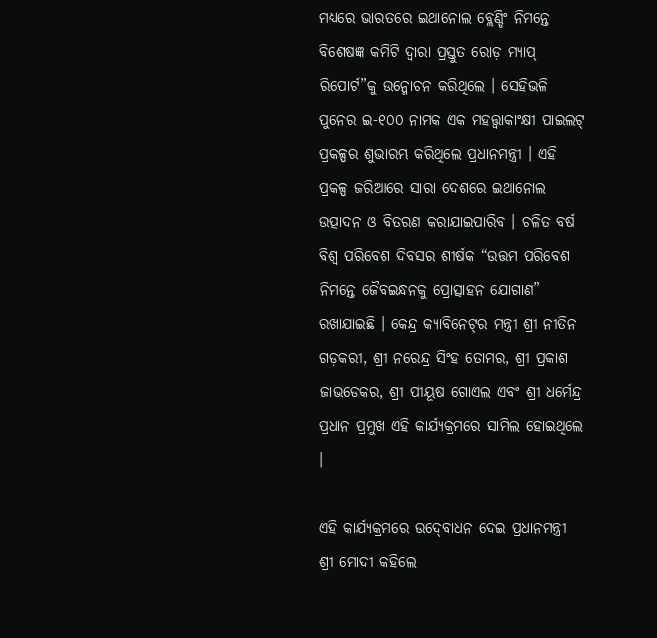ମଧ୍ୟରେ ଭାରତରେ ଇଥାନୋଲ ବ୍ଲେଣ୍ଡିଂ ନିମନ୍ତେ ବିଶେଷଜ୍ଞ କମିଟି ଦ୍ୱାରା ପ୍ରସ୍ତୁତ ରୋଡ଼ ମ୍ୟାପ୍‍ ରିପୋର୍ଟ”କୁ ଉନ୍ମୋଚନ କରିଥିଲେ । ସେହିଭଳି ପୁନେର ଇ-୧୦୦ ନାମକ ଏକ ମହତ୍ତ୍ୱାକାଂକ୍ଷୀ ପାଇଲଟ୍‍ ପ୍ରକଳ୍ପର ଶୁଭାରମ୍ଭ କରିଥିଲେ ପ୍ରଧାନମନ୍ତ୍ରୀ । ଏହି ପ୍ରକଳ୍ପ ଜରିଆରେ ସାରା ଦେଶରେ ଇଥାନୋଲ ଉତ୍ପାଦନ ଓ ବିତରଣ କରାଯାଇପାରିବ । ଚଳିତ ବର୍ଷ ବିଶ୍ୱ ପରିବେଶ ଦିବସର ଶୀର୍ଷକ “ଉତ୍ତମ ପରିବେଶ ନିମନ୍ତେ ଜୈବଇନ୍ଧନକୁ ପ୍ରୋତ୍ସାହନ ଯୋଗାଣ” ରଖାଯାଇଛି । କେନ୍ଦ୍ର କ୍ୟାବିନେଟ୍‍ର ମନ୍ତ୍ରୀ ଶ୍ରୀ ନୀତିନ ଗଡ଼କରୀ, ଶ୍ରୀ ନରେନ୍ଦ୍ର ସିଂହ ତୋମର, ଶ୍ରୀ ପ୍ରକାଶ ଜାଭଡେକର, ଶ୍ରୀ ପୀୟୂଷ ଗୋଏଲ ଏବଂ ଶ୍ରୀ ଧର୍ମେନ୍ଦ୍ର ପ୍ରଧାନ ପ୍ରମୁଖ ଏହି କାର୍ଯ୍ୟକ୍ରମରେ ସାମିଲ ହୋଇଥିଲେ ।

ଏହି କାର୍ଯ୍ୟକ୍ରମରେ ଉଦ୍‍ବୋଧନ ଦେଇ ପ୍ରଧାନମନ୍ତ୍ରୀ ଶ୍ରୀ ମୋଦୀ କହିଲେ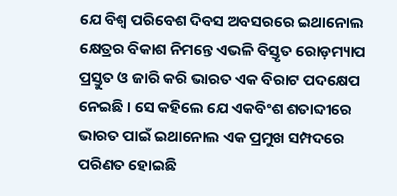ଯେ ବିଶ୍ୱ ପରିବେଶ ଦିବସ ଅବସରରେ ଇଥାନୋଲ କ୍ଷେତ୍ରର ବିକାଶ ନିମନ୍ତେ ଏଭଳି ବିସ୍ତୃତ ରୋଡ଼ମ୍ୟାପ ପ୍ରସ୍ତୁତ ଓ ଜାରି କରି ଭାରତ ଏକ ବିରାଟ ପଦକ୍ଷେପ ନେଇଛି । ସେ କହିଲେ ଯେ ଏକବିଂଶ ଶତାବ୍ଦୀରେ ଭାରତ ପାଇଁ ଇଥାନୋଲ ଏକ ପ୍ରମୁଖ ସମ୍ପଦରେ ପରିଣତ ହୋଇଛି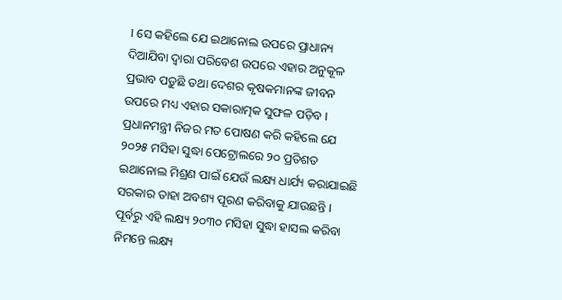। ସେ କହିଲେ ଯେ ଇଥାନୋଲ ଉପରେ ପ୍ରାଧାନ୍ୟ ଦିଆଯିବା ଦ୍ୱାରା ପରିବେଶ ଉପରେ ଏହାର ଅନୁକୂଳ ପ୍ରଭାବ ପଡ଼ୁଛି ତଥା ଦେଶର କୃଷକମାନଙ୍କ ଜୀବନ ଉପରେ ମଧ୍ୟ ଏହାର ସକାରାତ୍ମକ ସୁଫଳ ପଡ଼ିବ । ପ୍ରଧାନମନ୍ତ୍ରୀ ନିଜର ମତ ପୋଷଣ କରି କହିଲେ ଯେ ୨୦୨୫ ମସିହା ସୁଦ୍ଧା ପେଟ୍ରୋଲରେ ୨୦ ପ୍ରତିଶତ ଇଥାନୋଲ ମିଶ୍ରଣ ପାଇଁ ଯେଉଁ ଲକ୍ଷ୍ୟ ଧାର୍ଯ୍ୟ କରାଯାଇଛି ସରକାର ତାହା ଅବଶ୍ୟ ପୂରଣ କରିବାକୁ ଯାଉଛନ୍ତି । ପୂର୍ବରୁ ଏହି ଲକ୍ଷ୍ୟ ୨୦୩୦ ମସିହା ସୁଦ୍ଧା ହାସଲ କରିବା ନିମନ୍ତେ ଲକ୍ଷ୍ୟ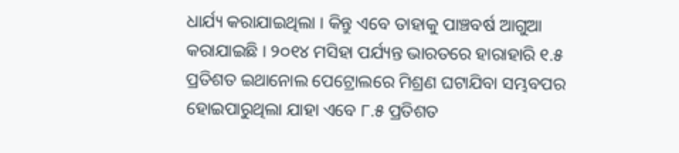ଧାର୍ଯ୍ୟ କରାଯାଇଥିଲା । କିନ୍ତୁ ଏବେ ତାହାକୁ ପାଞ୍ଚବର୍ଷ ଆଗୁଆ କରାଯାଇଛି । ୨୦୧୪ ମସିହା ପର୍ଯ୍ୟନ୍ତ ଭାରତରେ ହାରାହାରି ୧.୫ ପ୍ରତିଶତ ଇଥାନୋଲ ପେଟ୍ରୋଲରେ ମିଶ୍ରଣ ଘଟାଯିବା ସମ୍ଭବପର ହୋଇପାରୁଥିଲା ଯାହା ଏବେ ୮.୫ ପ୍ରତିଶତ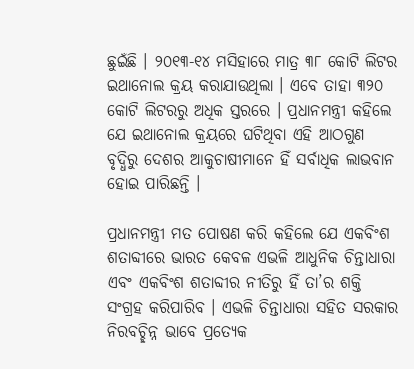ଛୁଇଁଛି । ୨୦୧୩-୧୪ ମସିହାରେ ମାତ୍ର ୩୮ କୋଟି ଲିଟର ଇଥାନୋଲ କ୍ରୟ କରାଯାଉଥିଲା । ଏବେ ତାହା ୩୨୦ କୋଟି ଲିଟରରୁ ଅଧିକ ସ୍ତରରେ । ପ୍ରଧାନମନ୍ତ୍ରୀ କହିଲେ ଯେ ଇଥାନୋଲ କ୍ରୟରେ ଘଟିଥିବା ଏହି ଆଠଗୁଣ ବୃଦ୍ଧିରୁ ଦେଶର ଆକୁଚାଷୀମାନେ ହିଁ ସର୍ବାଧିକ ଲାଭବାନ ହୋଇ ପାରିଛନ୍ତି ।

ପ୍ରଧାନମନ୍ତ୍ରୀ ମତ ପୋଷଣ କରି କହିଲେ ଯେ ଏକବିଂଶ ଶତାବ୍ଦୀରେ ଭାରତ କେବଳ ଏଭଳି ଆଧୁନିକ ଚିନ୍ତାଧାରା ଏବଂ ଏକବିଂଶ ଶତାବ୍ଦୀର ନୀତିରୁ ହିଁ ତା’ର ଶକ୍ତି ସଂଗ୍ରହ କରିପାରିବ । ଏଭଳି ଚିନ୍ତାଧାରା ସହିତ ସରକାର ନିରବଚ୍ଛିନ୍ନ ଭାବେ ପ୍ରତ୍ୟେକ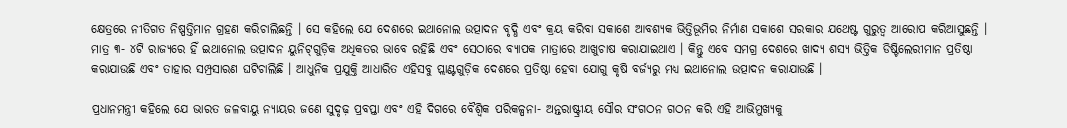କ୍ଷେତ୍ରରେ ନୀତିଗତ ନିଷ୍ପତ୍ତିମାନ ଗ୍ରହଣ କରିଚାଲିଛନ୍ତି । ସେ କହିଲେ ଯେ ଦେଶରେ ଇଥାନୋଲ ଉତ୍ପାଦନ ବୃଦ୍ଧି ଏବଂ କ୍ରୟ କରିବା ସକାଶେ ଆବଶ୍ୟକ ଭିତ୍ତିଭୂମିର ନିର୍ମାଣ ସକାଶେ ସରକାର ଯଥେଷ୍ଟ ଗୁରୁତ୍ୱ ଆରୋପ କରିଆସୁଛନ୍ତି । ମାତ୍ର ୩- ୪ଟି ରାଜ୍ୟରେ ହିଁ ଇଥାନୋଲ ଉତ୍ପାଦନ ୟୁନିଟ୍‍ଗୁଡ଼ିକ ଅଧିକତର ଭାବେ ରହିଛି ଏବଂ ସେଠାରେ ବ୍ୟାପକ ମାତ୍ରାରେ ଆଖୁଚାଷ କରାଯାଇଥାଏ । କିନ୍ତୁ ଏବେ ସମଗ୍ର ଦେଶରେ ଖାଦ୍ୟ ଶସ୍ୟ ଭିତ୍ତିକ ଡିଷ୍ଟିଲେରୀମାନ ପ୍ରତିଷ୍ଠା କରାଯାଉଛି ଏବଂ ତାହାର ସମ୍ପ୍ରସାରଣ ଘଟିଚାଲିଛି । ଆଧୁନିକ ପ୍ରଯୁକ୍ତି ଆଧାରିତ ଏହିସବୁ ପ୍ଲାଣ୍ଟଗୁଡ଼ିକ ଦେଶରେ ପ୍ରତିଷ୍ଠା ହେବା ଯୋଗୁ କୃଷି ବର୍ଜ୍ୟରୁ ମଧ୍ୟ ଇଥାନୋଲ ଉତ୍ପାଦନ କରାଯାଉଛି ।

ପ୍ରଧାନମନ୍ତ୍ରୀ କହିଲେ ଯେ ଭାରତ ଜଳବାୟୁ ନ୍ୟାୟର ଜଣେ ସୁଦୃଢ଼ ପ୍ରବପ୍ତା ଏବଂ ଏହି ଦିଗରେ ବୈଶ୍ୱିକ ପରିକଳ୍ପନା- ଅନ୍ତରାଷ୍ଟ୍ରୀୟ ସୌର ସଂଗଠନ ଗଠନ କରି ଏହି ଆଭିମୁଖ୍ୟକୁ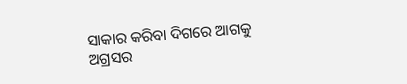ସାକାର କରିବା ଦିଗରେ ଆଗକୁ ଅଗ୍ରସର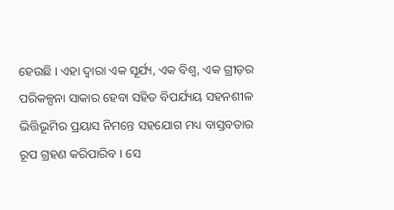ହେଉଛି । ଏହା ଦ୍ୱାରା ଏକ ସୂର୍ଯ୍ୟ, ଏକ ବିଶ୍ୱ, ଏକ ଗ୍ରୀଡ଼ର ପରିକଳ୍ପନା ସାକାର ହେବା ସହିତ ବିପର୍ଯ୍ୟୟ ସହନଶୀଳ ଭିତ୍ତିଭୂମିର ପ୍ରୟାସ ନିମନ୍ତେ ସହଯୋଗ ମଧ୍ୟ ବାସ୍ତବତାର ରୂପ ଗ୍ରହଣ କରିପାରିବ । ସେ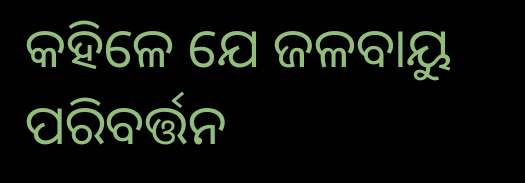କହିଳେ ଯେ ଜଳବାୟୁ ପରିବର୍ତ୍ତନ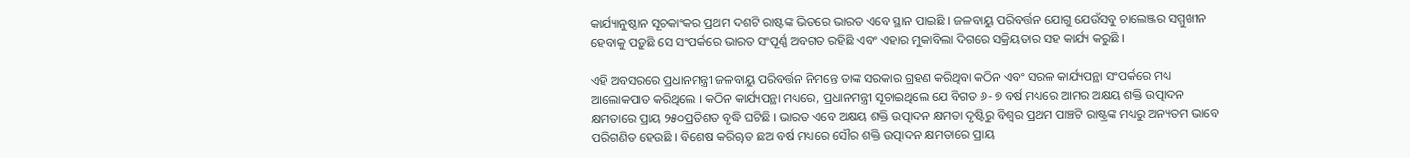କାର୍ଯ୍ୟାନୁଷ୍ଠାନ ସୂଚକାଂକର ପ୍ରଥମ ଦଶଟି ରାଷ୍ଟଙ୍କ ଭିତରେ ଭାରତ ଏବେ ସ୍ଥାନ ପାଇଛି । ଜଳବାୟୁ ପରିବର୍ତ୍ତନ ଯୋଗୁ ଯେଉଁସବୁ ଚାଲେଞ୍ଜର ସମ୍ମୁଖୀନ ହେବାକୁ ପଡ଼ୁଛି ସେ ସଂପର୍କରେ ଭାରତ ସଂପୂର୍ଣ୍ଣ ଅବଗତ ରହିଛି ଏବଂ ଏହାର ମୁକାବିଲା ଦିଗରେ ସକ୍ରିୟତାର ସହ କାର୍ଯ୍ୟ କରୁଛି ।

ଏହି ଅବସରରେ ପ୍ରଧାନମନ୍ତ୍ରୀ ଜଳବାୟୁ ପରିବର୍ତ୍ତନ ନିମନ୍ତେ ତାଙ୍କ ସରକାର ଗ୍ରହଣ କରିଥିବା କଠିନ ଏବଂ ସରଳ କାର୍ଯ୍ୟପନ୍ଥା ସଂପର୍କରେ ମଧ୍ୟ ଆଲୋକପାତ କରିଥିଲେ । କଠିନ କାର୍ଯ୍ୟପନ୍ଥା ମଧ୍ୟରେ, ପ୍ରଧାନମନ୍ତ୍ରୀ ସୂଚାଇଥିଲେ ଯେ ବିଗତ ୬- ୭ ବର୍ଷ ମଧ୍ୟରେ ଆମର ଅକ୍ଷୟ ଶକ୍ତି ଉତ୍ପାଦନ କ୍ଷମତାରେ ପ୍ରାୟ ୨୫୦ପ୍ରତିଶତ ବୃଦ୍ଧି ଘଟିଛି । ଭାରତ ଏବେ ଅକ୍ଷୟ ଶକ୍ତି ଉତ୍ପାଦନ କ୍ଷମତା ଦୃଷ୍ଟିରୁ ବିଶ୍ୱର ପ୍ରଥମ ପାଞ୍ଚଟି ରାଷ୍ଟ୍ରଙ୍କ ମଧ୍ୟରୁ ଅନ୍ୟତମ ଭାବେ ପରିଗଣିତ ହେଉଛି । ବିଶେଷ କରିୠତ ଛଅ ବର୍ଷ ମଧ୍ୟରେ ସୌର ଶକ୍ତି ଉତ୍ପାଦନ କ୍ଷମତାରେ ପ୍ରାୟ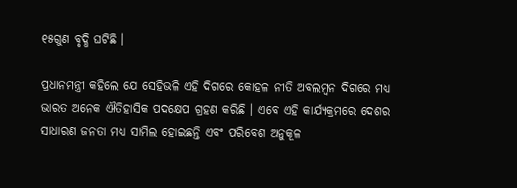୧୫ଗୁଣ ବୃଦ୍ଧି ଘଟିଛି ।

ପ୍ରଧାନମନ୍ତ୍ରୀ କହିଲେ ଯେ ସେହିଭଳି ଏହି ଦିଗରେ କୋହଳ ନୀତି ଅବଲମ୍ବନ ଦିଗରେ ମଧ୍ୟ ଭାରତ ଅନେକ ଐତିହାସିକ ପଦକ୍ଷେପ ଗ୍ରହଣ କରିଛି । ଏବେ ଏହି କାର୍ଯ୍ୟକ୍ରମରେ ଦେଶର ସାଧାରଣ ଜନତା ମଧ୍ୟ ସାମିଲ ହୋଇଛନ୍ତି ଏବଂ ପରିବେଶ ଅନୁକୂଳ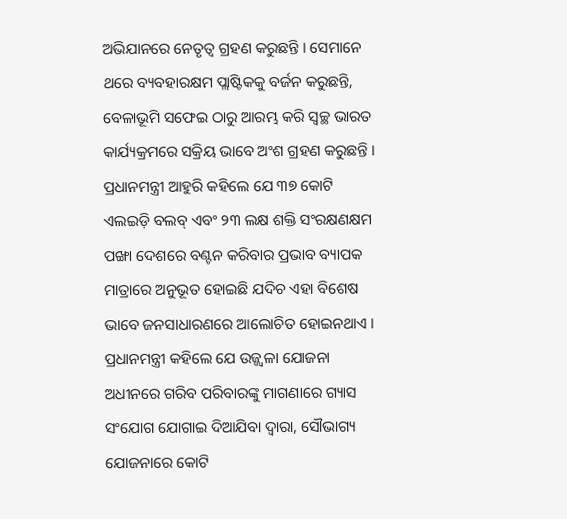ଅଭିଯାନରେ ନେତୃତ୍ୱ ଗ୍ରହଣ କରୁଛନ୍ତି । ସେମାନେ ଥରେ ବ୍ୟବହାରକ୍ଷମ ପ୍ଲାଷ୍ଟିକକୁ ବର୍ଜନ କରୁଛନ୍ତି, ବେଳାଭୂମି ସଫେଇ ଠାରୁ ଆରମ୍ଭ କରି ସ୍ୱଚ୍ଛ ଭାରତ କାର୍ଯ୍ୟକ୍ରମରେ ସକ୍ରିୟ ଭାବେ ଅଂଶ ଗ୍ରହଣ କରୁଛନ୍ତି । ପ୍ରଧାନମନ୍ତ୍ରୀ ଆହୁରି କହିଲେ ଯେ ୩୭ କୋଟି ଏଲଇଡ଼ି ବଲବ୍‍ ଏବଂ ୨୩ ଲକ୍ଷ ଶକ୍ତି ସଂରକ୍ଷଣକ୍ଷମ ପଙ୍ଖା ଦେଶରେ ବଣ୍ଟନ କରିବାର ପ୍ରଭାବ ବ୍ୟାପକ ମାତ୍ରାରେ ଅନୁଭୂତ ହୋଇଛି ଯଦିଚ ଏହା ବିଶେଷ ଭାବେ ଜନସାଧାରଣରେ ଆଲୋଚିତ ହୋଇନଥାଏ । ପ୍ରଧାନମନ୍ତ୍ରୀ କହିଲେ ଯେ ଉଜ୍ଜ୍ୱଳା ଯୋଜନା ଅଧୀନରେ ଗରିବ ପରିବାରଙ୍କୁ ମାଗଣାରେ ଗ୍ୟାସ ସଂଯୋଗ ଯୋଗାଇ ଦିଆଯିବା ଦ୍ୱାରା, ସୌଭାଗ୍ୟ ଯୋଜନାରେ କୋଟି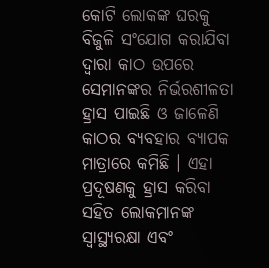କୋଟି ଲୋକଙ୍କ ଘରକୁ ବିଜୁଳି ସଂଯୋଗ କରାଯିବା ଦ୍ୱାରା କାଠ ଉପରେ ସେମାନଙ୍କର ନିର୍ଭରଶୀଳତା ହ୍ରାସ ପାଇଛି ଓ ଜାଳେଣି କାଠର ବ୍ୟବହାର ବ୍ୟାପକ ମାତ୍ରାରେ କମିଛି । ଏହା ପ୍ରଦୂଷଣକୁ ହ୍ରାସ କରିବା ସହିତ ଲୋକମାନଙ୍କ ସ୍ୱାସ୍ଥ୍ୟରକ୍ଷା ଏବଂ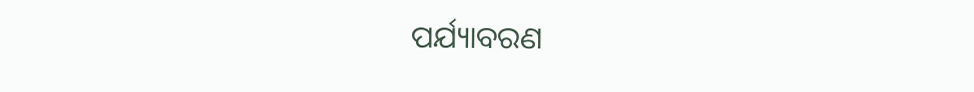ପର୍ଯ୍ୟାବରଣ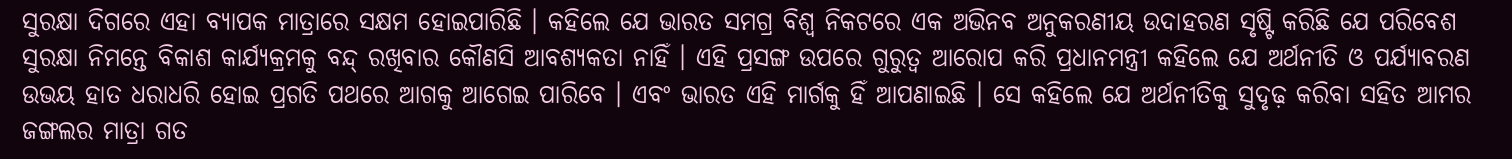ସୁରକ୍ଷା ଦିଗରେ ଏହା ବ୍ୟାପକ ମାତ୍ରାରେ ସକ୍ଷମ ହୋଇପାରିଛି । କହିଲେ ଯେ ଭାରତ ସମଗ୍ର ବିଶ୍ୱ ନିକଟରେ ଏକ ଅଭିନବ ଅନୁକରଣୀୟ ଉଦାହରଣ ସୃଷ୍ଟି କରିଛି ଯେ ପରିବେଶ ସୁରକ୍ଷା ନିମନ୍ତେ ବିକାଶ କାର୍ଯ୍ୟକ୍ରମକୁ ବନ୍ଦ୍‍ ରଖିବାର କୌଣସି ଆବଶ୍ୟକତା ନାହିଁ । ଏହି ପ୍ରସଙ୍ଗ ଉପରେ ଗୁରୁତ୍ୱ ଆରୋପ କରି ପ୍ରଧାନମନ୍ତ୍ରୀ କହିଲେ ଯେ ଅର୍ଥନୀତି ଓ ପର୍ଯ୍ୟାବରଣ ଉଭୟ ହାତ ଧରାଧରି ହୋଇ ପ୍ରଗତି ପଥରେ ଆଗକୁ ଆଗେଇ ପାରିବେ । ଏବଂ ଭାରତ ଏହି ମାର୍ଗକୁ ହିଁ ଆପଣାଇଛି । ସେ କହିଲେ ଯେ ଅର୍ଥନୀତିକୁ ସୁଦୃଢ଼ କରିବା ସହିତ ଆମର ଜଙ୍ଗଲର ମାତ୍ରା ଗତ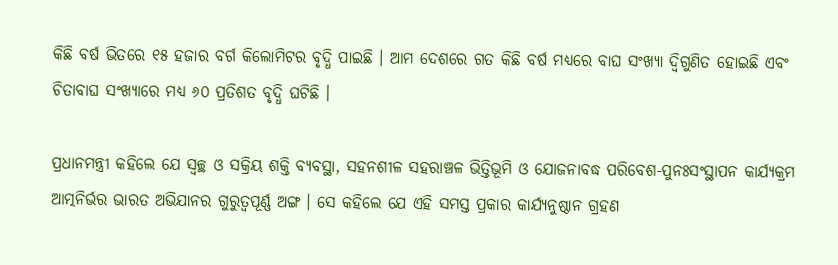କିଛି ବର୍ଷ ଭିତରେ ୧୫ ହଜାର ବର୍ଗ କିଲୋମିଟର ବୃଦ୍ଧି ପାଇଛି । ଆମ ଦେଶରେ ଗତ କିଛି ବର୍ଷ ମଧ୍ୟରେ ବାଘ ସଂଖ୍ୟା ଦ୍ୱିଗୁଣିତ ହୋଇଛି ଏବଂ ଚିତାବାଘ ସଂଖ୍ୟାରେ ମଧ୍ୟ ୬୦ ପ୍ରତିଶତ ବୃଦ୍ଧି ଘଟିଛି ।

ପ୍ରଧାନମନ୍ତ୍ରୀ କହିଲେ ଯେ ସ୍ୱଚ୍ଛ ଓ ସକ୍ରିୟ ଶକ୍ତି ବ୍ୟବସ୍ଥା, ସହନଶୀଳ ସହରାଞ୍ଚଳ ଭିତ୍ତିଭୂମି ଓ ଯୋଜନାବଦ୍ଧ ପରିବେଶ-ପୁନଃସଂସ୍ଥାପନ କାର୍ଯ୍ୟକ୍ରମ ଆତ୍ମନିର୍ଭର ଭାରତ ଅଭିଯାନର ଗୁରୁତ୍ୱପୂର୍ଣ୍ଣ ଅଙ୍ଗ । ସେ କହିଲେ ଯେ ଏହି ସମସ୍ତ ପ୍ରକାର କାର୍ଯ୍ୟନୁଷ୍ଠାନ ଗ୍ରହଣ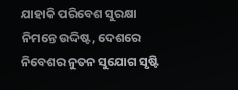ଯାହାକି ପରିବେଶ ସୁରକ୍ଷା ନିମନ୍ତେ ଉଦ୍ଦିଷ୍ଟ, ଦେଶରେ ନିବେଶର ନୁତନ ସୁଯୋଗ ସୃଷ୍ଟି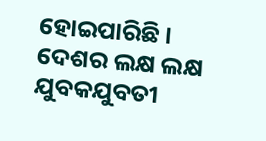ହୋଇପାରିଛି । ଦେଶର ଲକ୍ଷ ଲକ୍ଷ ଯୁବକଯୁବତୀ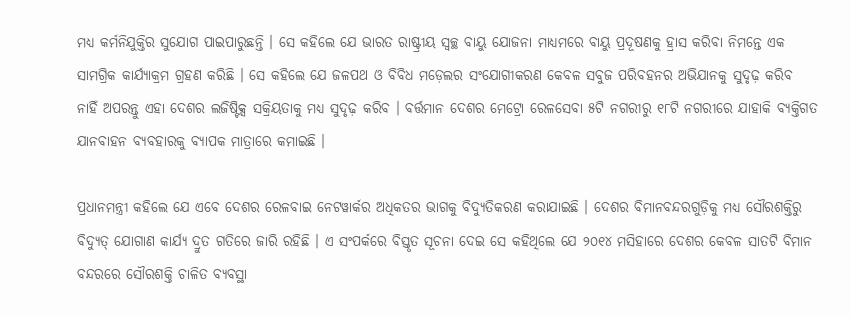ମଧ୍ୟ କର୍ମନିଯୁକ୍ତିର ସୁଯୋଗ ପାଇପାରୁଛନ୍ତି । ସେ କହିଲେ ଯେ ଭାରତ ରାଷ୍ଟ୍ରୀୟ ସ୍ୱଚ୍ଛ ବାୟୁ ଯୋଜନା ମାଧ୍ୟମରେ ବାୟୁ ପ୍ରଦୂଷଣକୁ ହ୍ରାସ କରିବା ନିମନ୍ତେ ଏକ ସାମଗ୍ରିକ କାର୍ଯ୍ୟାକ୍ରମ ଗ୍ରହଣ କରିଛି । ସେ କହିଲେ ଯେ ଜଳପଥ ଓ ବିବିଧ ମଡ଼େଲର ସଂଯୋଗୀକରଣ କେବଳ ସବୁଜ ପରିବହନର ଅଭିଯାନକୁ ସୁଦୃଢ଼ କରିବ ନାହିଁ ଅପରନ୍ତୁ ଏହା ଦେଶର ଲଜିଷ୍ଟିକ୍ସ ସକ୍ରିୟତାକୁ ମଧ୍ୟ ସୁଦୃଢ଼ କରିବ । ବର୍ତ୍ତମାନ ଦେଶର ମେଟ୍ରୋ ରେଳସେବା ୫ଟି ନଗରୀରୁ ୧୮ଟି ନଗରୀରେ ଯାହାକି ବ୍ୟକ୍ତିଗତ ଯାନବାହନ ବ୍ୟବହାରକୁ ବ୍ୟାପକ ମାତ୍ରାରେ କମାଇଛି ।

ପ୍ରଧାନମନ୍ତ୍ରୀ କହିଲେ ଯେ ଏବେ ଦେଶର ରେଳବାଇ ନେଟୱାର୍କର ଅଧିକତର ଭାଗକୁ ବିଦ୍ୟୁତିକରଣ କରାଯାଇଛି । ଦେଶର ବିମାନବନ୍ଦରଗୁଡ଼ିକୁ ମଧ୍ୟ ସୌରଶକ୍ତିରୁ ବିଦ୍ୟୁତ୍‍ ଯୋଗାଣ କାର୍ଯ୍ୟ ଦ୍ରୁତ ଗତିରେ ଜାରି ରହିଛି । ଏ ସଂପର୍କରେ ବିସ୍ତୃତ ସୂଚନା ଦେଇ ସେ କହିଥିଲେ ଯେ ୨୦୧୪ ମସିହାରେ ଦେଶର କେବଳ ସାତଟି ବିମାନ ବନ୍ଦରରେ ସୌରଶକ୍ତି ଚାଳିତ ବ୍ୟବସ୍ଥା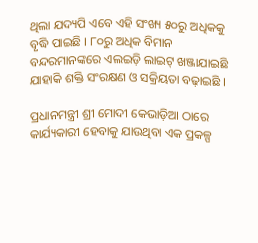ଥିଲା ଯଦ୍ୟପି ଏବେ ଏହି ସଂଖ୍ୟ ୫୦ରୁ ଅଧିକକୁ ବୃଦ୍ଧି ପାଇଛି । ୮୦ରୁ ଅଧିକ ବିମାନ ବନ୍ଦରମାନଙ୍କରେ ଏଲଇଡ଼ି ଲାଇଟ୍‍ ଖଞ୍ଜାଯାଇଛି ଯାହାକି ଶକ୍ତି ସଂରକ୍ଷଣ ଓ ସକ୍ରିୟତା ବଢ଼ାଇଛି ।

ପ୍ରଧାନମନ୍ତ୍ରୀ ଶ୍ରୀ ମୋଦୀ କେଭାଡ଼ିଆ ଠାରେ କାର୍ଯ୍ୟକାରୀ ହେବାକୁ ଯାଉଥିବା ଏକ ପ୍ରକଳ୍ପ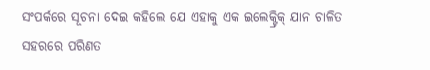ସଂପର୍କରେ ସୂଚନା ଦେଇ କହିଲେ ଯେ ଏହାକୁ ଏକ ଇଲେକ୍ଟ୍ରିକ୍‍ ଯାନ ଚାଳିତ ସହରରେ ପରିଣତ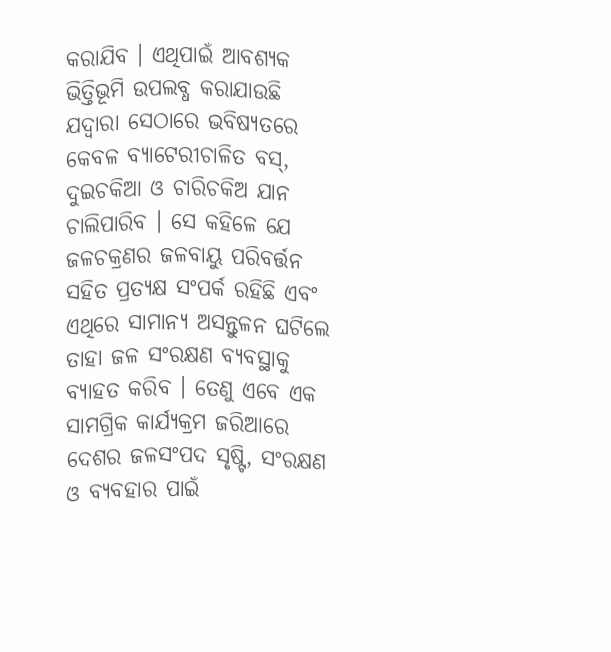କରାଯିବ । ଏଥିପାଇଁ ଆବଶ୍ୟକ ଭିତ୍ତିଭୂମି ଉପଲବ୍ଧ କରାଯାଉଛି ଯଦ୍ୱାରା ସେଠାରେ ଭବିଷ୍ୟତରେ କେବଳ ବ୍ୟାଟେରୀଚାଳିତ ବସ୍‍, ଦୁଇଚକିଆ ଓ ଚାରିଚକିଅ ଯାନ ଚାଲିପାରିବ । ସେ କହିଳେ ଯେ ଜଳଚକ୍ରଣର ଜଳବାୟୁ ପରିବର୍ତ୍ତନ ସହିତ ପ୍ରତ୍ୟକ୍ଷ ସଂପର୍କ ରହିଛି ଏବଂ ଏଥିରେ ସାମାନ୍ୟ ଅସନ୍ତୁଳନ ଘଟିଲେ ତାହା ଜଳ ସଂରକ୍ଷଣ ବ୍ୟବସ୍ଥାକୁ ବ୍ୟାହତ କରିବ । ତେଣୁ ଏବେ ଏକ ସାମଗ୍ରିକ କାର୍ଯ୍ୟକ୍ରମ ଜରିଆରେ ଦେଶର ଜଳସଂପଦ ସୃଷ୍ଟି, ସଂରକ୍ଷଣ ଓ ବ୍ୟବହାର ପାଇଁ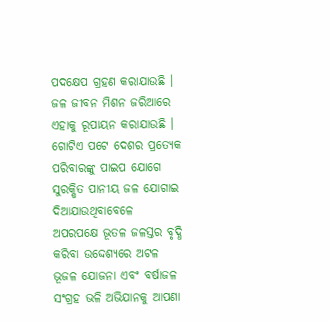ପଦକ୍ଷେପ ଗ୍ରହଣ କରାଯାଉଛି । ଜଳ ଜୀବନ ମିଶନ ଜରିଆରେ ଏହାକୁ ରୂପାୟନ କରାଯାଉଛି । ଗୋଟିଏ ପଟେ ଦେଶର ପ୍ରତ୍ୟେକ ପରିବାରଙ୍କୁ ପାଇପ ଯୋଗେ ସୁରକ୍ଷିତ ପାନୀୟ ଜଳ ଯୋଗାଇ ଦିଆଯାଉଥିବାବେଳେ ଅପରପକ୍ଷେ ଭୂତଳ ଜଳସ୍ତର ବୃଦ୍ଧି କରିବା ଉଦ୍ଦେଶ୍ୟରେ ଅଟଳ ଭୂଜଳ ଯୋଜନା ଏବଂ ବର୍ଷାଜଳ ସଂଗ୍ରହ ଭଳି ଅଭିଯାନକୁ ଆପଣା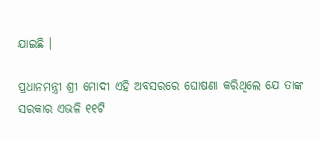ଯାଇଛି ।

ପ୍ରଧାନମନ୍ତ୍ରୀ ଶ୍ରୀ ମୋଦୀ ଏହି ଅବସରରେ ଘୋଷଣା କରିଥିଲେ ଯେ ତାଙ୍କ ସରକାର ଏଭଳି ୧୧ଟି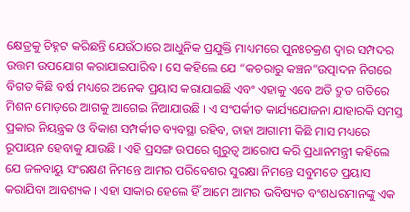କ୍ଷେତ୍ରକୁ ଚିହ୍ନଟ କରିଛନ୍ତି ଯେଉଁଠାରେ ଆଧୁନିକ ପ୍ରଯୁକ୍ତି ମାଧ୍ୟମରେ ପୁନଃଚକ୍ରଣ ଦ୍ୱାର ସମ୍ପଦର ଉତ୍ତମ ଉପଯୋଗ କରାଯାଇପାରିବ । ସେ କହିଲେ ଯେ “କଚରାରୁ କଞ୍ଚନ”ଉତ୍ପାଦନ ନିଗରେ ବିଗତ କିଛି ବର୍ଷ ମଧ୍ୟରେ ଅନେକ ପ୍ରୟାସ କରାଯାଇଛି ଏବଂ ଏହାକୁ ଏବେ ଅତି ଦ୍ରୁତ ଗତିରେ ମିଶନ ମୋଡ଼ରେ ଆଗକୁ ଆଗେଇ ନିଆଯାଉଛି । ଏ ସଂପର୍କୀତ କାର୍ଯ୍ୟଯୋଜନା ଯାହାରକି ସମସ୍ତ ପ୍ରକାର ନିୟନ୍ତ୍ରକ ଓ ବିକାଶ ସମ୍ପର୍କୀତ ବ୍ୟବସ୍ଥା ରହିବ, ତାହା ଆଗାମୀ କିଛି ମାସ ମଧ୍ୟରେ ରୂପାୟନ ହେବାକୁ ଯାଉଛି । ଏହି ପ୍ରସଙ୍ଗ ଉପରେ ଗୁରୁତ୍ୱ ଆରୋପ କରି ପ୍ରଧାନମନ୍ତ୍ରୀ କହିଲେ ଯେ ଜଳବାୟୁ ସଂରକ୍ଷଣ ନିମନ୍ତେ ଆମର ପରିବେଶର ସୁରକ୍ଷା ନିମନ୍ତେ ସବୁମତେ ପ୍ରୟାସ କରାଯିବା ଆବଶ୍ୟକ । ଏହା ସାକାର ହେଲେ ହିଁ ଆମେ ଆମର ଭବିଷ୍ୟତ ବଂଶଧରମାନଙ୍କୁ ଏକ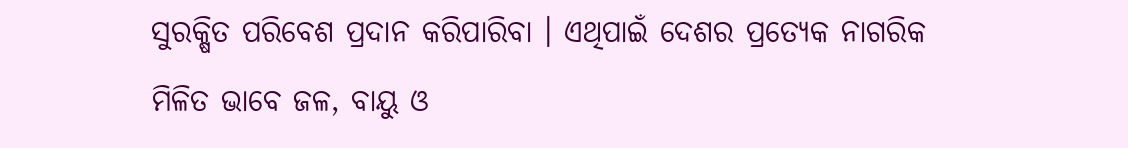ସୁରକ୍ଷିତ ପରିବେଶ ପ୍ରଦାନ କରିପାରିବା । ଏଥିପାଇଁ ଦେଶର ପ୍ରତ୍ୟେକ ନାଗରିକ ମିଳିତ ଭାବେ ଜଳ, ବାୟୁ ଓ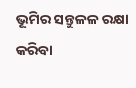ଭୂମିର ସନ୍ତୁଳଳ ରକ୍ଷା କରିବା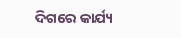ଦିଗରେ କାର୍ଯ୍ୟ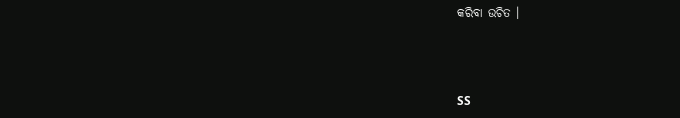କରିବା ଉଚିତ ।



SS